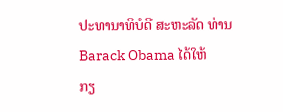ປະທານາທິບໍດີ ສະຫະລັດ ທ່ານ Barack Obama ໄດ້ໃຫ້
ກຽ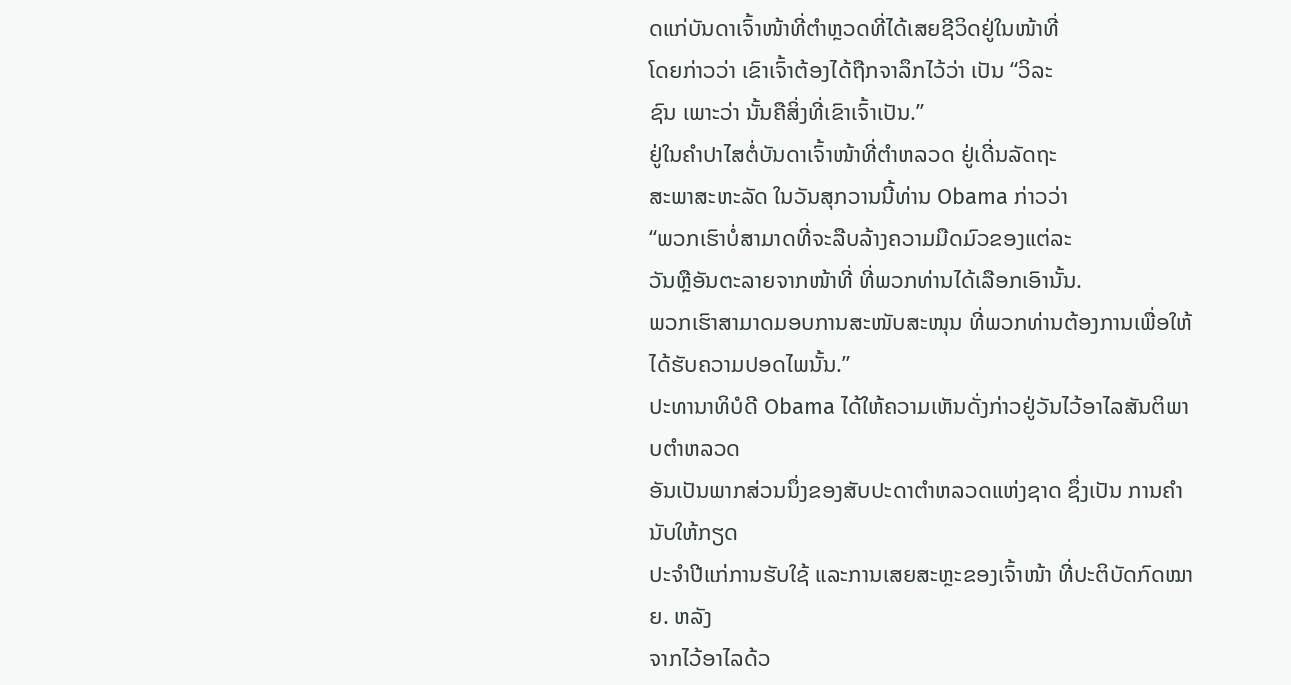ດແກ່ບັນດາເຈົ້າໜ້າທີ່ຕຳຫຼວດທີ່ໄດ້ເສຍຊີວິດຢູ່ໃນໜ້າທີ່
ໂດຍກ່າວວ່າ ເຂົາເຈົ້າຕ້ອງໄດ້ຖືກຈາລຶກໄວ້ວ່າ ເປັນ “ວິລະ
ຊົນ ເພາະວ່າ ນັ້ນຄືສິ່ງທີ່ເຂົາເຈົ້າເປັນ.”
ຢູ່ໃນຄຳປາໄສຕໍ່ບັນດາເຈົ້າໜ້າທີ່ຕຳຫລວດ ຢູ່ເດີ່ນລັດຖະ
ສະພາສະຫະລັດ ໃນວັນສຸກວານນີ້ທ່ານ Obama ກ່າວວ່າ
“ພວກເຮົາບໍ່ສາມາດທີ່ຈະລືບລ້າງຄວາມມືດມົວຂອງແຕ່ລະ
ວັນຫຼືອັນຕະລາຍຈາກໜ້າທີ່ ທີ່ພວກທ່ານໄດ້ເລືອກເອົານັ້ນ.
ພວກເຮົາສາມາດມອບການສະໜັບສະໜຸນ ທີ່ພວກທ່ານຕ້ອງການເພື່ອໃຫ້ໄດ້ຮັບຄວາມປອດໄພນັ້ນ.”
ປະທານາທິບໍດີ Obama ໄດ້ໃຫ້ຄວາມເຫັນດັ່ງກ່າວຢູ່ວັນໄວ້ອາໄລສັນຕິພາບຕຳຫລວດ
ອັນເປັນພາກສ່ວນນຶ່ງຂອງສັບປະດາຕຳຫລວດແຫ່ງຊາດ ຊຶ່ງເປັນ ການຄຳນັບໃຫ້ກຽດ
ປະຈຳປີແກ່ການຮັບໃຊ້ ແລະການເສຍສະຫຼະຂອງເຈົ້າໜ້າ ທີ່ປະຕິບັດກົດໝາຍ. ຫລັງ
ຈາກໄວ້ອາໄລດ້ວ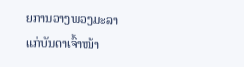ຍການວາງພວງມະລາ ແກ່ບັນດາເຈົ້າໜ້າ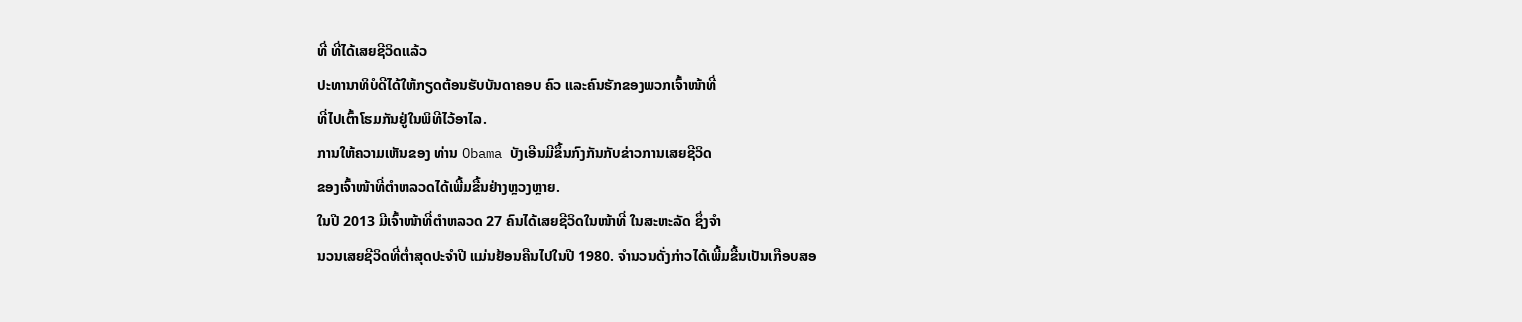ທີ່ ທີ່ໄດ້ເສຍຊີວິດແລ້ວ
ປະທານາທິບໍດີໄດ້ໃຫ້ກຽດຕ້ອນຮັບບັນດາຄອບ ຄົວ ແລະຄົນຮັກຂອງພວກເຈົ້າໜ້າທີ່
ທີ່ໄປເຕົ້າໂຮມກັນຢູ່ໃນພິທີໄວ້ອາໄລ.
ການໃຫ້ຄວາມເຫັນຂອງ ທ່ານ Obama ບັງເອີນມີຂຶ້ນກົງກັນກັບຂ່າວການເສຍຊີວິດ
ຂອງເຈົ້າໜ້າທີ່ຕຳຫລວດໄດ້ເພີ້ມຂື້ນຢ່າງຫຼວງຫຼາຍ.
ໃນປີ 2013 ມີເຈົ້າໜ້າທີ່ຕຳຫລວດ 27 ຄົນໄດ້ເສຍຊີວິດໃນໜ້າທີ່ ໃນສະຫະລັດ ຊຶ່ງຈຳ
ນວນເສຍຊີວິດທີ່ຕ່ຳສຸດປະຈຳປີ ແມ່ນຢ້ອນຄືນໄປໃນປີ 1980. ຈຳນວນດັ່ງກ່າວໄດ້ເພີ້ມຂື້ນເປັນເກືອບສອ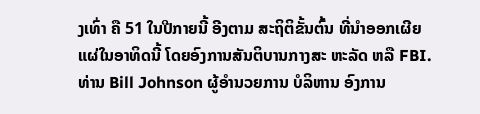ງເທົ່າ ຄື 51 ໃນປີກາຍນີ້ ອີງຕາມ ສະຖິຕິຂັ້ນຕົ້ນ ທີ່ນຳອອກເຜີຍ
ແຜ່ໃນອາທິດນີ້ ໂດຍອົງການສັນຕິບານກາງສະ ຫະລັດ ຫລື FBI.
ທ່ານ Bill Johnson ຜູ້ອຳນວຍການ ບໍລິຫານ ອົງການ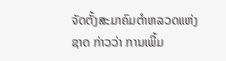ຈັດຕັ້ງສະມາຄົມຕຳຫລວດແຫ່ງ
ຊາດ ກ່າວວ່າ ການເພີ້ມ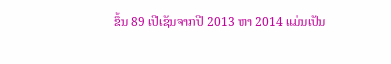ຂຶ້ນ 89 ເປີເຊັນຈາກປີ 2013 ຫາ 2014 ແມ່ນເປັນ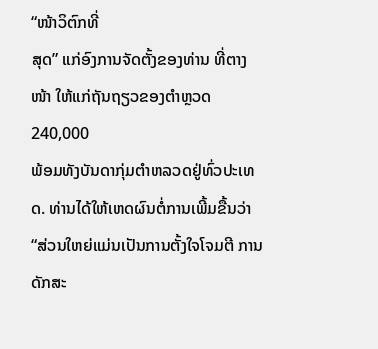“ໜ້າວິຕົກທີ່
ສຸດ” ແກ່ອົງການຈັດຕັ້ງຂອງທ່ານ ທີ່ຕາງໜ້າ ໃຫ້ແກ່ຖັນຖຽວຂອງຕຳຫຼວດ 240,000
ພ້ອມທັງບັນດາກຸ່ມຕຳຫລວດຢູ່ທົ່ວປະເທດ. ທ່ານໄດ້ໃຫ້ເຫດຜົນຕໍ່ການເພີ້ມຂື້ນວ່າ
“ສ່ວນໃຫຍ່ແມ່ນເປັນການຕັ້ງໃຈໂຈມຕີ ການດັກສະ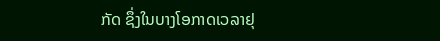ກັດ ຊຶ່ງໃນບາງໂອກາດເວລາຢຸ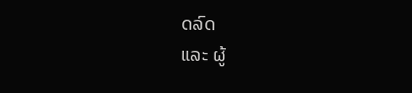ດລົດ
ແລະ ຜູ້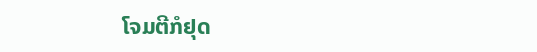ໂຈມຕີກໍຢຸດ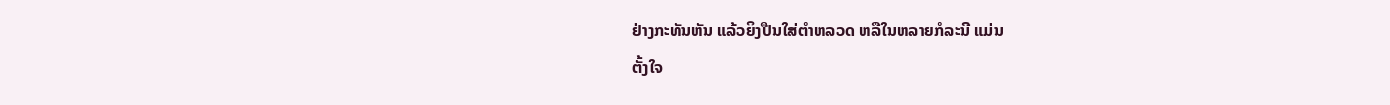ຢ່າງກະທັນຫັນ ແລ້ວຍິງປືນໃສ່ຕຳຫລວດ ຫລືໃນຫລາຍກໍລະນີ ແມ່ນ
ຕັ້ງໃຈ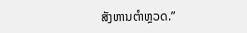ສັງຫານຕຳຫຼວດ.”